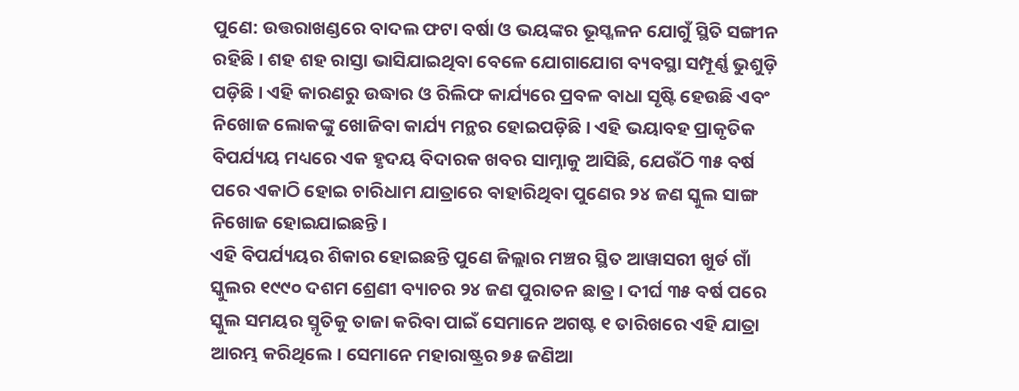ପୁଣେ: ଉତ୍ତରାଖଣ୍ଡରେ ବାଦଲ ଫଟା ବର୍ଷା ଓ ଭୟଙ୍କର ଭୂସ୍ଖଳନ ଯୋଗୁଁ ସ୍ଥିତି ସଙ୍ଗୀନ ରହିଛି। ଶହ ଶହ ରାସ୍ତା ଭାସିଯାଇଥିବା ବେଳେ ଯୋଗାଯୋଗ ବ୍ୟବସ୍ଥା ସମ୍ପୂର୍ଣ୍ଣ ଭୁଶୁଡ଼ି ପଡ଼ିଛି। ଏହି କାରଣରୁ ଉଦ୍ଧାର ଓ ରିଲିଫ କାର୍ଯ୍ୟରେ ପ୍ରବଳ ବାଧା ସୃଷ୍ଟି ହେଉଛି ଏବଂ ନିଖୋଜ ଲୋକଙ୍କୁ ଖୋଜିବା କାର୍ଯ୍ୟ ମନ୍ଥର ହୋଇପଡ଼ିଛି। ଏହି ଭୟାବହ ପ୍ରାକୃତିକ ବିପର୍ଯ୍ୟୟ ମଧ୍ୟରେ ଏକ ହୃଦୟ ବିଦାରକ ଖବର ସାମ୍ନାକୁ ଆସିଛି, ଯେଉଁଠି ୩୫ ବର୍ଷ ପରେ ଏକାଠି ହୋଇ ଚାରିଧାମ ଯାତ୍ରାରେ ବାହାରିଥିବା ପୁଣେର ୨୪ ଜଣ ସ୍କୁଲ ସାଙ୍ଗ ନିଖୋଜ ହୋଇଯାଇଛନ୍ତି।
ଏହି ବିପର୍ଯ୍ୟୟର ଶିକାର ହୋଇଛନ୍ତି ପୁଣେ ଜିଲ୍ଲାର ମଞ୍ଚର ସ୍ଥିତ ଆୱାସରୀ ଖୁର୍ଡ ଗାଁ ସ୍କୁଲର ୧୯୯୦ ଦଶମ ଶ୍ରେଣୀ ବ୍ୟାଚର ୨୪ ଜଣ ପୁରାତନ ଛାତ୍ର। ଦୀର୍ଘ ୩୫ ବର୍ଷ ପରେ ସ୍କୁଲ ସମୟର ସ୍ମୃତିକୁ ତାଜା କରିବା ପାଇଁ ସେମାନେ ଅଗଷ୍ଟ ୧ ତାରିଖରେ ଏହି ଯାତ୍ରା ଆରମ୍ଭ କରିଥିଲେ। ସେମାନେ ମହାରାଷ୍ଟ୍ରର ୭୫ ଜଣିଆ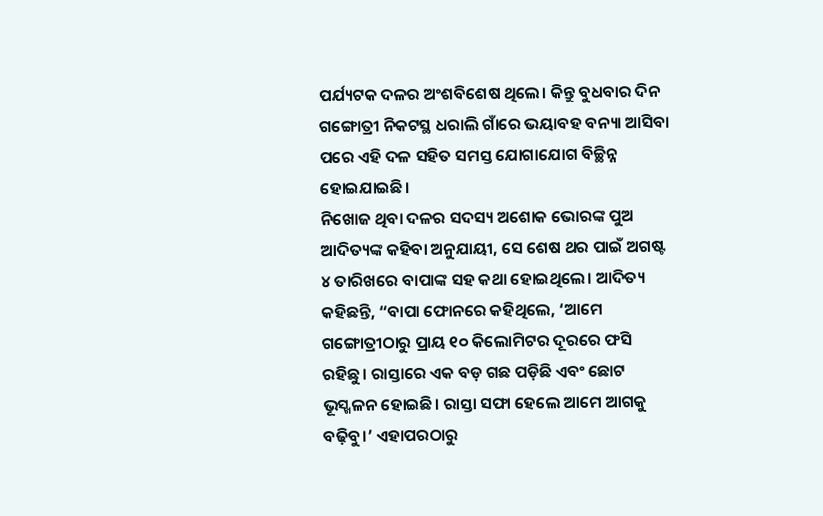ପର୍ଯ୍ୟଟକ ଦଳର ଅଂଶବିଶେଷ ଥିଲେ। କିନ୍ତୁ ବୁଧବାର ଦିନ ଗଙ୍ଗୋତ୍ରୀ ନିକଟସ୍ଥ ଧରାଲି ଗାଁରେ ଭୟାବହ ବନ୍ୟା ଆସିବା ପରେ ଏହି ଦଳ ସହିତ ସମସ୍ତ ଯୋଗାଯୋଗ ବିଚ୍ଛିନ୍ନ ହୋଇଯାଇଛି।
ନିଖୋଜ ଥିବା ଦଳର ସଦସ୍ୟ ଅଶୋକ ଭୋରଙ୍କ ପୁଅ ଆଦିତ୍ୟଙ୍କ କହିବା ଅନୁଯାୟୀ, ସେ ଶେଷ ଥର ପାଇଁ ଅଗଷ୍ଟ ୪ ତାରିଖରେ ବାପାଙ୍କ ସହ କଥା ହୋଇଥିଲେ। ଆଦିତ୍ୟ କହିଛନ୍ତି, “ବାପା ଫୋନରେ କହିଥିଲେ, ‘ଆମେ ଗଙ୍ଗୋତ୍ରୀଠାରୁ ପ୍ରାୟ ୧୦ କିଲୋମିଟର ଦୂରରେ ଫସି ରହିଛୁ। ରାସ୍ତାରେ ଏକ ବଡ଼ ଗଛ ପଡ଼ିଛି ଏବଂ ଛୋଟ ଭୂସ୍ଖଳନ ହୋଇଛି। ରାସ୍ତା ସଫା ହେଲେ ଆମେ ଆଗକୁ ବଢ଼ିବୁ।’ ଏହାପରଠାରୁ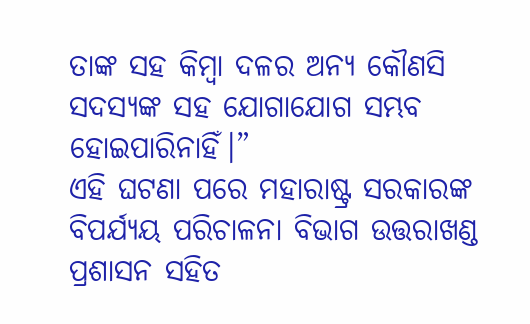ତାଙ୍କ ସହ କିମ୍ବା ଦଳର ଅନ୍ୟ କୌଣସି ସଦସ୍ୟଙ୍କ ସହ ଯୋଗାଯୋଗ ସମ୍ଭବ ହୋଇପାରିନାହିଁ।”
ଏହି ଘଟଣା ପରେ ମହାରାଷ୍ଟ୍ର ସରକାରଙ୍କ ବିପର୍ଯ୍ୟୟ ପରିଚାଳନା ବିଭାଗ ଉତ୍ତରାଖଣ୍ଡ ପ୍ରଶାସନ ସହିତ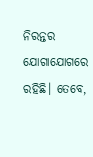ନିରନ୍ତର ଯୋଗାଯୋଗରେ ରହିଛି। ତେବେ,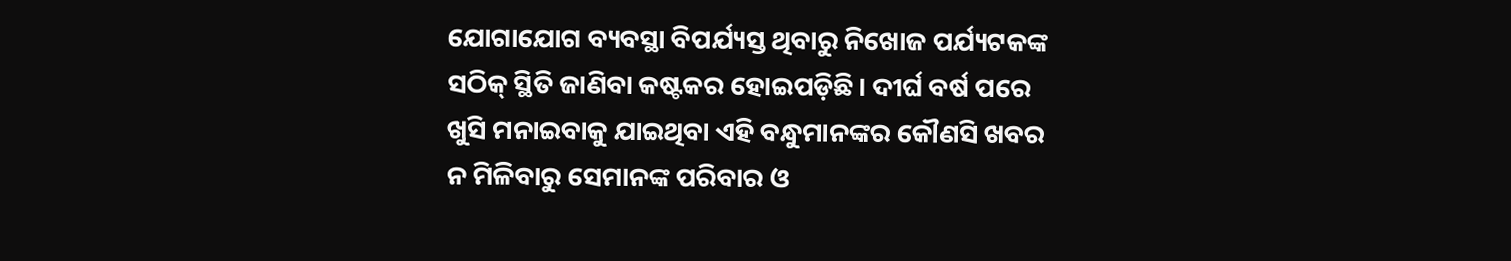ଯୋଗାଯୋଗ ବ୍ୟବସ୍ଥା ବିପର୍ଯ୍ୟସ୍ତ ଥିବାରୁ ନିଖୋଜ ପର୍ଯ୍ୟଟକଙ୍କ ସଠିକ୍ ସ୍ଥିତି ଜାଣିବା କଷ୍ଟକର ହୋଇପଡ଼ିଛି। ଦୀର୍ଘ ବର୍ଷ ପରେ ଖୁସି ମନାଇବାକୁ ଯାଇଥିବା ଏହି ବନ୍ଧୁମାନଙ୍କର କୌଣସି ଖବର ନ ମିଳିବାରୁ ସେମାନଙ୍କ ପରିବାର ଓ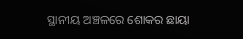ସ୍ଥାନୀୟ ଅଞ୍ଚଳରେ ଶୋକର ଛାୟା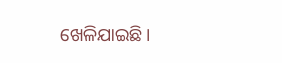ଖେଳିଯାଇଛି।